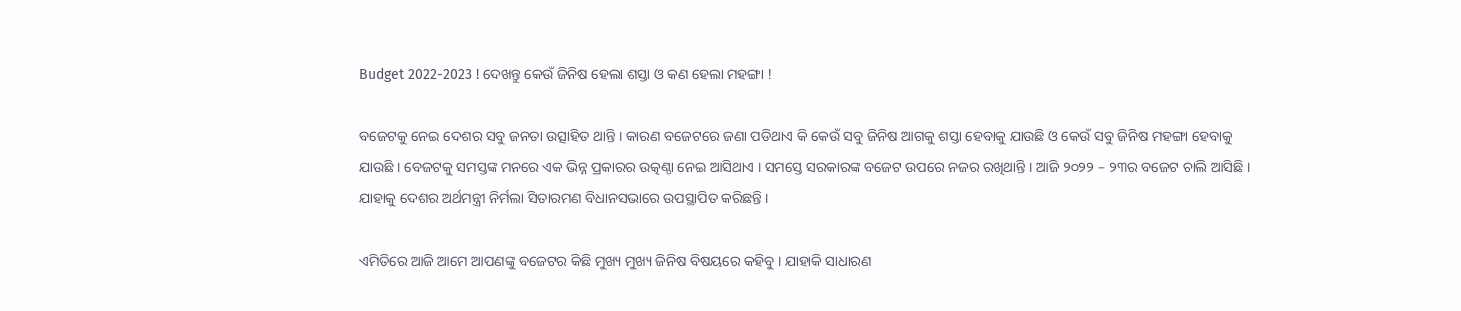Budget 2022-2023 ! ଦେଖନ୍ତୁ କେଉଁ ଜିନିଷ ହେଲା ଶସ୍ତା ଓ କଣ ହେଲା ମହଙ୍ଗା !

ବଜେଟକୁ ନେଇ ଦେଶର ସବୁ ଜନତା ଉତ୍ସାହିତ ଥାନ୍ତି । କାରଣ ବଜେଟରେ ଜଣା ପଡିଥାଏ କି କେଉଁ ସବୁ ଜିନିଷ ଆଗକୁ ଶସ୍ତା ହେବାକୁ ଯାଉଛି ଓ କେଉଁ ସବୁ ଜିନିଷ ମହଙ୍ଗା ହେବାକୁ ଯାଉଛି । ବେଜଟକୁ ସମସ୍ତଙ୍କ ମନରେ ଏକ ଭିନ୍ନ ପ୍ରକାରର ଉତ୍କଣ୍ଠା ନେଇ ଆସିଥାଏ । ସମସ୍ତେ ସରକାରଙ୍କ ବଜେଟ ଉପରେ ନଜର ରଖିଥାନ୍ତି । ଆଜି ୨୦୨୨ – ୨୩ର ବଜେଟ ଚାଲି ଆସିଛି । ଯାହାକୁ ଦେଶର ଅର୍ଥମନ୍ତ୍ରୀ ନିର୍ମଲା ସିତାରମଣ ବିଧାନସଭାରେ ଉପସ୍ଥାପିତ କରିଛନ୍ତି ।

ଏମିତିରେ ଆଜି ଆମେ ଆପଣଙ୍କୁ ବଜେଟର କିଛି ମୁଖ୍ୟ ମୁଖ୍ୟ ଜିନିଷ ବିଷୟରେ କହିବୁ । ଯାହାକି ସାଧାରଣ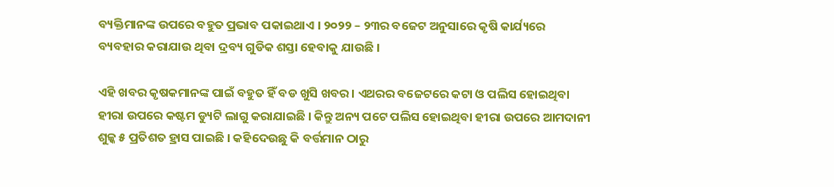ବ୍ୟକ୍ତିମାନଙ୍କ ଉପରେ ବହୁତ ପ୍ରଭାବ ପକାଇଥାଏ । ୨୦୨୨ – ୨୩ର ବଜେଟ ଅନୁସାରେ କୃଷି କାର୍ଯ୍ୟରେ ବ୍ୟବହାର କରାଯାଉ ଥିବା ଦ୍ରବ୍ୟ ଗୁଡିକ ଶସ୍ତା ହେବାକୁ ଯାଉଛି ।

ଏହି ଖବର କୃଷକମାନଙ୍କ ପାଇଁ ବହୁତ ହିଁ ବଡ ଖୁସି ଖବର । ଏଥରର ବଜେଟରେ କଟା ଓ ପଲିସ ହୋଇଥିବା ହୀରା ଉପରେ କଷ୍ଟମ ଡ୍ୟୁଟି ଲାଗୁ କରାଯାଇଛି । କିନ୍ତୁ ଅନ୍ୟ ପଟେ ପଲିସ ହୋଇଥିବା ହୀରା ଉପରେ ଆମଦାନୀ ଶୁଳ୍କ ୫ ପ୍ରତିଶତ ହ୍ରାସ ପାଇଛି । କହିଦେଉଛୁ କି ବର୍ତ୍ତମାନ ଠାରୁ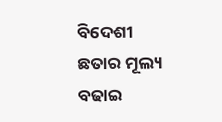ବିଦେଶୀ ଛତାର ମୂଲ୍ୟ ବଢାଇ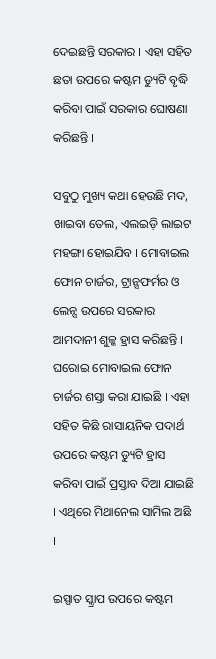ଦେଇଛନ୍ତି ସରକାର । ଏହା ସହିତ ଛତା ଉପରେ କଷ୍ଟମ ଡ୍ୟୁଟି ବୃଦ୍ଧି କରିବା ପାଇଁ ସରକାର ଘୋଷଣା କରିଛନ୍ତି ।

ସବୁଠୁ ମୁଖ୍ୟ କଥା ହେଉଛି ମଦ, ଖାଇବା ତେଲ, ଏଲଇଡ଼ି ଲାଇଟ ମହଙ୍ଗା ହୋଇଯିବ । ମୋବାଇଲ ଫୋନ ଚାର୍ଜର, ଟ୍ରାନ୍ସଫର୍ମର ଓ ଲେନ୍ସ ଉପରେ ସରକାର ଆମଦାନୀ ଶୁଳ୍କ ହ୍ରାସ କରିଛନ୍ତି । ଘରୋଇ ମୋବାଇଲ ଫୋନ ଚାର୍ଜର ଶସ୍ତା କରା ଯାଇଛି । ଏହା ସହିତ କିଛି ରାସାୟନିକ ପଦାର୍ଥ ଉପରେ କଷ୍ଟମ ଡ୍ୟୁଟି ହ୍ରାସ କରିବା ପାଇଁ ପ୍ରସ୍ତାବ ଦିଆ ଯାଇଛି । ଏଥିରେ ମିଥାନେଲ ସାମିଲ ଅଛି ।

ଇସ୍ପାତ ସ୍କ୍ରାପ ଉପରେ କଷ୍ଟମ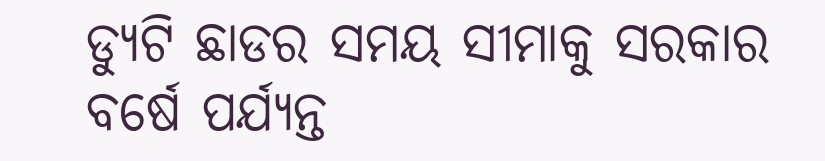ଡ୍ୟୁଟି ଛାଡର ସମୟ ସୀମାକୁ ସରକାର ବର୍ଷେ ପର୍ଯ୍ୟନ୍ତ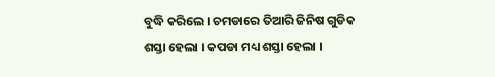ବୁଦ୍ଧି କରିଲେ । ଚମଡାରେ ତିଆରି ଜିନିଷ ଗୁଡିକ ଶସ୍ତା ହେଲା । କପଡା ମଧ୍ୟ ଶସ୍ତା ହେଲା ।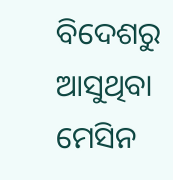ବିଦେଶରୁ ଆସୁଥିବା ମେସିନ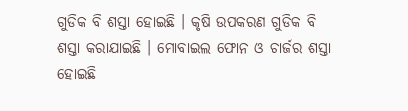ଗୁଡିକ ବି ଶସ୍ତା ହୋଇଛି । କୃଷି ଉପକରଣ ଗୁଡିକ ବି ଶସ୍ତା କରାଯାଇଛି । ମୋବାଇଲ ଫୋନ ଓ ଚାର୍ଜର ଶସ୍ତା ହୋଇଛି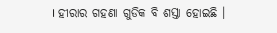। ହୀରାର ଗହଣା ଗୁଡିକ ବି ଶସ୍ତା ହୋଇଛି ।